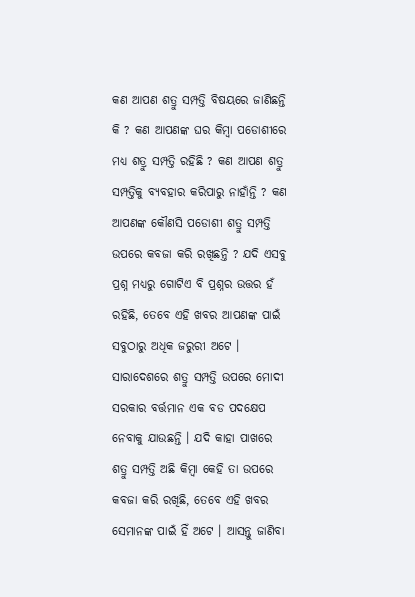କଣ ଆପଣ ଶତ୍ରୁ ସମ୍ପତ୍ତି ବିଷୟରେ ଜାଣିଛନ୍ତି କି ? କଣ ଆପଣଙ୍କ ଘର କିମ୍ବା ପଡୋଶୀରେ ମଧ୍ୟ ଶତ୍ରୁ ସମ୍ପତ୍ତି ରହିଛି ? କଣ ଆପଣ ଶତ୍ରୁ ସମ୍ପତ୍ତିକୁ ବ୍ୟବହାର କରିପାରୁ ନାହାଁନ୍ତି ? କଣ ଆପଣଙ୍କ କୌଣସି ପଡୋଶୀ ଶତ୍ରୁ ସମ୍ପତ୍ତି ଉପରେ କବଜା କରି ରଖିଛନ୍ତି ? ଯଦି ଏସବୁ ପ୍ରଶ୍ନ ମଧ୍ୟରୁ ଗୋଟିଏ ବି ପ୍ରଶ୍ନର ଉତ୍ତର ହଁ ରହିଛି, ତେବେ ଏହି ଖବର ଆପଣଙ୍କ ପାଇଁ ସବୁଠାରୁ ଅଧିକ ଜରୁରୀ ଅଟେ ।
ସାରାଦେଶରେ ଶତ୍ରୁ ସମ୍ପତ୍ତି ଉପରେ ମୋଦୀ ସରକାର ବର୍ତ୍ତମାନ ଏକ ବଡ ପଦକ୍ଷେପ ନେବାକୁ ଯାଉଛନ୍ତି । ଯଦି କାହା ପାଖରେ ଶତ୍ରୁ ସମ୍ପତ୍ତି ଅଛି କିମ୍ବା କେହି ତା ଉପରେ କବଜା କରି ରଖିଛି, ତେବେ ଏହି ଖବର ସେମାନଙ୍କ ପାଇଁ ହିଁ ଅଟେ । ଆସନ୍ତୁ ଜାଣିବା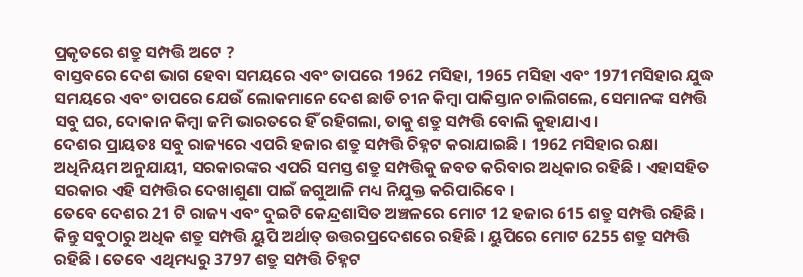ପ୍ରକୃତରେ ଶତ୍ରୁ ସମ୍ପତ୍ତି ଅଟେ ?
ବାସ୍ତବରେ ଦେଶ ଭାଗ ହେବା ସମୟରେ ଏବଂ ତାପରେ 1962 ମସିହା, 1965 ମସିହା ଏବଂ 1971ମସିହାର ଯୁଦ୍ଧ ସମୟରେ ଏବଂ ତାପରେ ଯେଉଁ ଲୋକମାନେ ଦେଶ ଛାଡି ଚୀନ କିମ୍ବା ପାକିସ୍ତାନ ଚାଲିଗଲେ, ସେମାନଙ୍କ ସମ୍ପତ୍ତି ସବୁ ଘର, ଦୋକାନ କିମ୍ବା ଜମି ଭାରତରେ ହିଁ ରହିଗଲା, ତାକୁ ଶତ୍ରୁ ସମ୍ପତ୍ତି ବୋଲି କୁହାଯାଏ ।
ଦେଶର ପ୍ରାୟତଃ ସବୁ ରାଜ୍ୟରେ ଏପରି ହଜାର ଶତ୍ରୁ ସମ୍ପତ୍ତି ଚିହ୍ନଟ କରାଯାଇଛି । 1962 ମସିହାର ରକ୍ଷା ଅଧିନିୟମ ଅନୁଯାୟୀ, ସରକାରଙ୍କର ଏପରି ସମସ୍ତ ଶତ୍ରୁ ସମ୍ପତ୍ତିକୁ ଜବତ କରିବାର ଅଧିକାର ରହିଛି । ଏହାସହିତ ସରକାର ଏହି ସମ୍ପତ୍ତିର ଦେଖାଶୁଣା ପାଇଁ ଜଗୁଆଳି ମଧ୍ୟ ନିଯୁକ୍ତ କରିପାରିବେ ।
ତେବେ ଦେଶର 21 ଟି ରାଜ୍ୟ ଏବଂ ଦୁଇଟି କେନ୍ଦ୍ରଶାସିତ ଅଞ୍ଚଳରେ ମୋଟ 12 ହଜାର 615 ଶତ୍ରୁ ସମ୍ପତ୍ତି ରହିଛି । କିନ୍ତୁ ସବୁଠାରୁ ଅଧିକ ଶତ୍ରୁ ସମ୍ପତ୍ତି ୟୁପି ଅର୍ଥାତ୍ ଉତ୍ତରପ୍ରଦେଶରେ ରହିଛି । ୟୁପିରେ ମୋଟ 6255 ଶତ୍ରୁ ସମ୍ପତ୍ତି ରହିଛି । ତେବେ ଏଥିମଧ୍ୟରୁ 3797 ଶତ୍ରୁ ସମ୍ପତ୍ତି ଚିହ୍ନଟ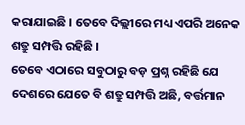କରାଯାଇଛି । ତେବେ ଦିଲ୍ଲୀରେ ମଧ୍ୟ ଏପରି ଅନେକ ଶତ୍ରୁ ସମ୍ପତ୍ତି ରହିଛି ।
ତେବେ ଏଠାରେ ସବୁଠାରୁ ବଡ଼ ପ୍ରଶ୍ନ ରହିଛି ଯେ ଦେଶରେ ଯେତେ ବି ଶତ୍ରୁ ସମ୍ପତ୍ତି ଅଛି, ବର୍ତ୍ତମାନ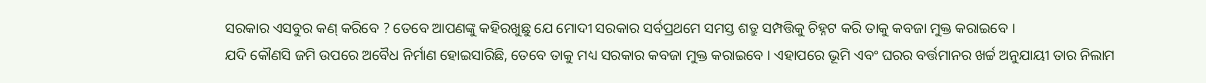ସରକାର ଏସବୁର କଣ୍ କରିବେ ? ତେବେ ଆପଣଙ୍କୁ କହିରଖୁଛୁ ଯେ ମୋଦୀ ସରକାର ସର୍ବପ୍ରଥମେ ସମସ୍ତ ଶତ୍ରୁ ସମ୍ପତ୍ତିକୁ ଚିହ୍ନଟ କରି ତାକୁ କବଜା ମୁକ୍ତ କରାଇବେ ।
ଯଦି କୌଣସି ଜମି ଉପରେ ଅବୈଧ ନିର୍ମାଣ ହୋଇସାରିଛି, ତେବେ ତାକୁ ମଧ୍ୟ ସରକାର କବଜା ମୁକ୍ତ କରାଇବେ । ଏହାପରେ ଭୂମି ଏବଂ ଘରର ବର୍ତ୍ତମାନର ଖର୍ଚ୍ଚ ଅନୁଯାୟୀ ତାର ନିଲାମ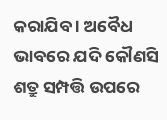କରାଯିବ । ଅବୈଧ ଭାବରେ ଯଦି କୌଣସି ଶତ୍ରୁ ସମ୍ପତ୍ତି ଉପରେ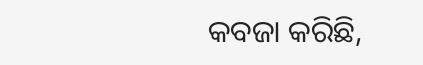କବଜା କରିଛି,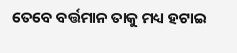ତେବେ ବର୍ତ୍ତମାନ ତାକୁ ମଧ୍ୟ ହଟାଇ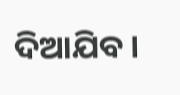ଦିଆଯିବ ।